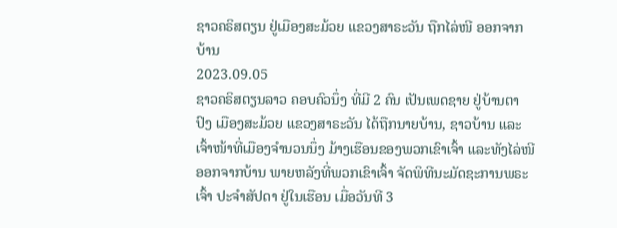ຊາວຄຣິສຕຽນ ຢູ່ເມືອງສະມ້ວຍ ແຂວງສາຣະວັນ ຖືກໄລ່ໜີ ອອກຈາກບ້ານ
2023.09.05
ຊາວຄຣິສຕຽນລາວ ຄອບຄົວນຶ່ງ ທີ່ມີ 2 ຄົນ ເປັນເພດຊາຍ ຢູ່ບ້ານຕາປົງ ເມືອງສະມ້ວຍ ແຂວງສາຣະວັນ ໄດ້ຖືກນາຍບ້ານ, ຊາວບ້ານ ແລະເຈົ້າໜ້າທີ່ເມືອງຈໍານວນນຶ່ງ ມ້າງເຮືອນຂອງພວກເຂົາເຈົ້າ ແລະທັງໄລ່ໜີອອກຈາກບ້ານ ພາຍຫລັງທີ່ພວກເຂົາເຈົ້າ ຈັດພິທີນະມັດຊະການພຣະເຈົ້າ ປະຈໍາສັປດາ ຢູ່ໃນເຮືອນ ເມື່ອວັນທີ 3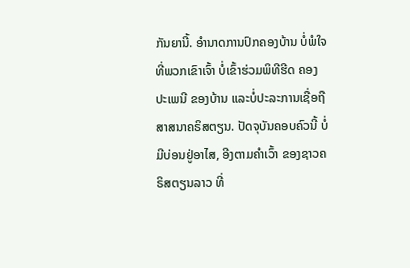ກັນຍານີ້. ອໍານາດການປົກຄອງບ້ານ ບໍ່ພໍໃຈທີ່ພວກເຂົາເຈົ້າ ບໍ່ເຂົ້າຮ່ວມພິທີຮີດ ຄອງປະເພນີ ຂອງບ້ານ ແລະບໍ່ປະລະການເຊື່ອຖືສາສນາຄຣິສຕຽນ. ປັດຈຸບັນຄອບຄົວນີ້ ບໍ່ມີບ່ອນຢູ່ອາໄສ, ອີງຕາມຄໍາເວົ້າ ຂອງຊາວຄຣິສຕຽນລາວ ທີ່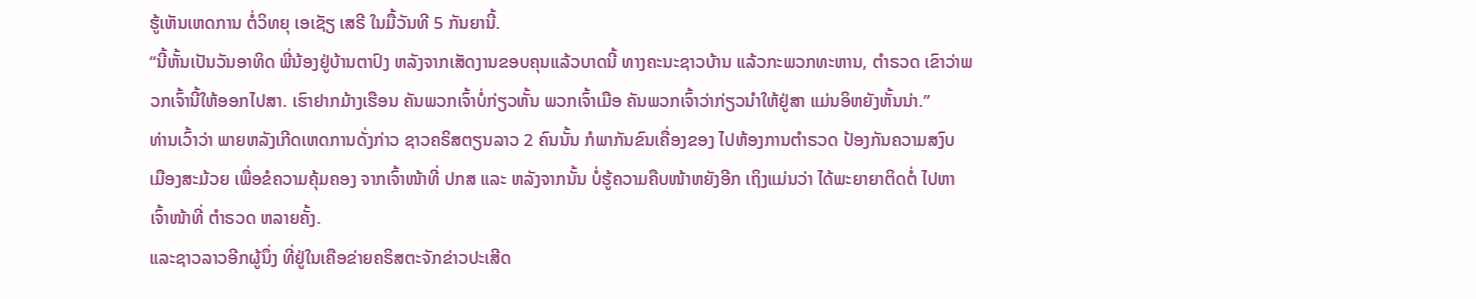ຮູ້ເຫັນເຫດການ ຕໍ່ວິທຍຸ ເອເຊັຽ ເສຣີ ໃນມື້ວັນທີ 5 ກັນຍານີ້.
“ນີ້ຫັ້ນເປັນວັນອາທິດ ພີ່ນ້ອງຢູ່ບ້ານຕາປົງ ຫລັງຈາກເສັດງານຂອບຄຸນແລ້ວບາດນີ້ ທາງຄະນະຊາວບ້ານ ແລ້ວກະພວກທະຫານ, ຕໍາຣວດ ເຂົາວ່າພວກເຈົ້ານີ້ໃຫ້ອອກໄປສາ. ເຮົາຢາກມ້າງເຮືອນ ຄັນພວກເຈົ້າບໍ່ກ່ຽວຫັ້ນ ພວກເຈົ້າເມືອ ຄັນພວກເຈົ້າວ່າກ່ຽວນໍາໃຫ້ຢູ່ສາ ແມ່ນອິຫຍັງຫັ້ນນ່າ.”
ທ່ານເວົ້າວ່າ ພາຍຫລັງເກີດເຫດການດັ່ງກ່າວ ຊາວຄຣິສຕຽນລາວ 2 ຄົນນັ້ນ ກໍພາກັນຂົນເຄື່ອງຂອງ ໄປຫ້ອງການຕໍາຣວດ ປ້ອງກັນຄວາມສງົບ ເມືອງສະມ້ວຍ ເພື່ອຂໍຄວາມຄຸ້ມຄອງ ຈາກເຈົ້າໜ້າທີ່ ປກສ ແລະ ຫລັງຈາກນັ້ນ ບໍ່ຮູ້ຄວາມຄືບໜ້າຫຍັງອີກ ເຖິງແມ່ນວ່າ ໄດ້ພະຍາຍາຕິດຕໍ່ ໄປຫາເຈົ້າໜ້າທີ່ ຕໍາຣວດ ຫລາຍຄັ້ງ.
ແລະຊາວລາວອີກຜູ້ນຶ່ງ ທີ່ຢູ່ໃນເຄືອຂ່າຍຄຣິສຕະຈັກຂ່າວປະເສີດ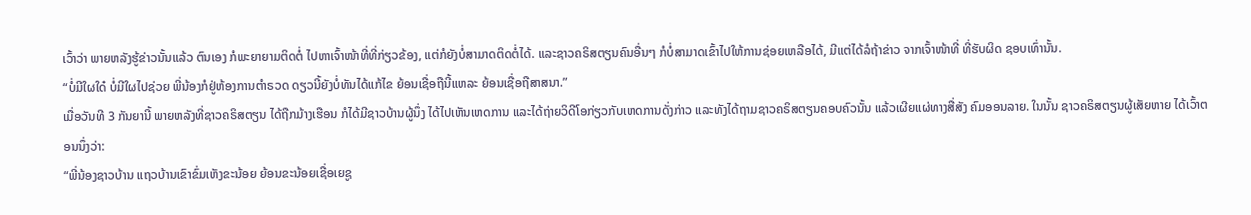ເວົ້າວ່າ ພາຍຫລັງຮູ້ຂ່າວນັ້ນແລ້ວ ຕົນເອງ ກໍພະຍາຍາມຕິດຕໍ່ ໄປຫາເຈົ້າໜ້າທີ່ທີ່ກ່ຽວຂ້ອງ, ແຕ່ກໍຍັງບໍ່ສາມາດຕິດຕໍ່ໄດ້. ແລະຊາວຄຣິສຕຽນຄົນອື່ນໆ ກໍບໍ່ສາມາດເຂົ້າໄປໃຫ້ການຊ່ອຍເຫລືອໄດ້, ມີແຕ່ໄດ້ລໍຖ້າຂ່າວ ຈາກເຈົ້າໜ້າທີ່ ທີ່ຮັບຜິດ ຊອບເທົ່ານັ້ນ.
“ບໍ່ມີໃຜໃດ໋ ບໍ່ມີໃຜໄປຊ່ວຍ ພີ່ນ້ອງກໍຢູ່ຫ້ອງການຕໍາຣວດ ດຽວນີ້ຍັງບໍ່ທັນໄດ້ແກ້ໄຂ ຍ້ອນເຊື່ອຖືນີ້ແຫລະ ຍ້ອນເຊື່ອຖືສາສນາ.”
ເມື່ອວັນທີ 3 ກັນຍານີ້ ພາຍຫລັງທີ່ຊາວຄຣິສຕຽນ ໄດ້ຖືກມ້າງເຮືອນ ກໍໄດ້ມີຊາວບ້ານຜູ້ນຶ່ງ ໄດ້ໄປເຫັນເຫດການ ແລະໄດ້ຖ່າຍວິດີໂອກ່ຽວກັບເຫດການດັ່ງກ່າວ ແລະທັງໄດ້ຖາມຊາວຄຣິສຕຽນຄອບຄົວນັ້ນ ແລ້ວເຜີຍແຜ່ທາງສື່ສັງ ຄົມອອນລາຍ. ໃນນັ້ນ ຊາວຄຣິສຕຽນຜູ້ເສັຍຫາຍ ໄດ້ເວົ້າຕອນນຶ່ງວ່າ:
“ພີ່ນ້ອງຊາວບ້ານ ແຖວບ້ານເຂົາຂົ່ມເຫັງຂະນ້ອຍ ຍ້ອນຂະນ້ອຍເຊື່ອເຍຊູ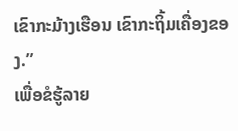ເຂົາກະມ້າງເຮືອນ ເຂົາກະຖິ້ມເຄື່ອງຂອງ.”
ເພື່ອຂໍຮູ້ລາຍ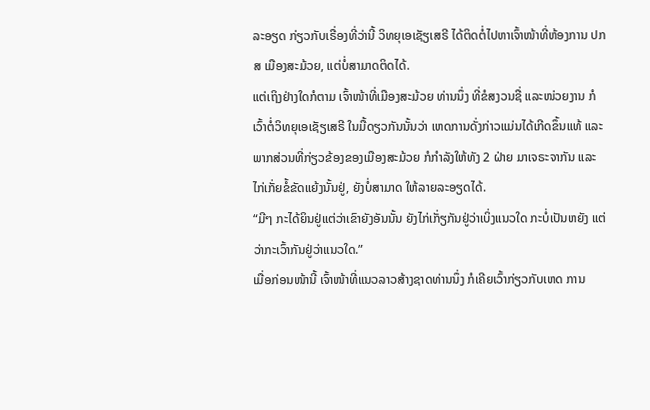ລະອຽດ ກ່ຽວກັບເຣື່ອງທີ່ວ່ານີ້ ວິທຍຸເອເຊັຽເສຣີ ໄດ້ຕິດຕໍ່ໄປຫາເຈົ້າໜ້າທີ່ຫ້ອງການ ປກສ ເມືອງສະມ້ວຍ, ແຕ່ບໍ່ສາມາດຕິດໄດ້.
ແຕ່ເຖິງຢ່າງໃດກໍຕາມ ເຈົ້າໜ້າທີ່ເມືອງສະມ້ວຍ ທ່ານນຶ່ງ ທີ່ຂໍສງວນຊື່ ແລະໜ່ວຍງານ ກໍເວົ້າຕໍ່ວິທຍຸເອເຊັຽເສຣີ ໃນມື້ດຽວກັນນັ້ນວ່າ ເຫດການດັ່ງກ່າວແມ່ນໄດ້ເກີດຂຶ້ນແທ້ ແລະພາກສ່ວນທີ່ກ່ຽວຂ້ອງຂອງເມືອງສະມ້ວຍ ກໍກໍາລັງໃຫ້ທັງ 2 ຝ່າຍ ມາເຈຣະຈາກັນ ແລະໄກ່ເກັ່ຍຂໍ້ຂັດແຍ້ງນັ້ນຢູ່, ຍັງບໍ່ສາມາດ ໃຫ້ລາຍລະອຽດໄດ້.
“ມີໆ ກະໄດ້ຍິນຢູ່ແຕ່ວ່າເຂົາຍັງອັນນັ້ນ ຍັງໄກ່ເກັ່ຽກັນຢູ່ວ່າເບິ່ງແນວໃດ ກະບໍ່ເປັນຫຍັງ ແຕ່ວ່າກະເວົ້າກັນຢູ່ວ່າແນວໃດ.”
ເມື່ອກ່ອນໜ້ານີ້ ເຈົ້າໜ້າທີ່ແນວລາວສ້າງຊາດທ່ານນຶ່ງ ກໍເຄີຍເວົ້າກ່ຽວກັບເຫດ ການ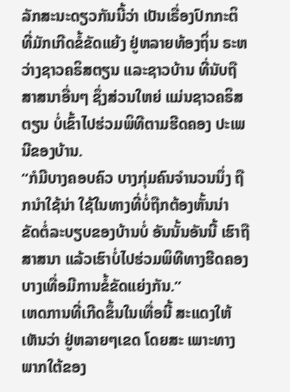ລັກສະນະດຽວກັນນີ້ວ່າ ເປັນເຣື່ອງປົກກະຕິ ທີ່ມັກເກີດຂໍ້ຂັດແຍ້ງ ຢູ່ຫລາຍທ້ອງຖິ່ນ ຣະຫວ່າງຊາວຄຣິສຕຽນ ແລະຊາວບ້ານ ທີ່ນັບຖືສາສນາອື່ນໆ ຊຶ່ງສ່ວນໃຫຍ່ ແມ່ນຊາວຄຣິສຕຽນ ບໍ່ເຂົ້າໄປຮ່ວມພິທີຕາມຮີດຄອງ ປະເພນີຂອງບ້ານ.
“ກໍມີບາງຄອບຄົວ ບາງກຸ່ມຄົນຈໍານວນນຶ່ງ ຖືກນໍາໃຊ້ນ່າ ໃຊ້ໃນທາງທີ່ບໍ່ຖືກຕ້ອງຫັ້ນນ່າ ຂັດຕໍ່ລະບຽບຂອງບ້ານບໍ່ ອັນນັ້ນອັນນີ້ ເຮົາຖືສາສນາ ແລ້ວເຮົາບໍ່ໄປຮ່ວມພິທີທາງຮີດຄອງ ບາງເທື່ອມີການຂໍ້ຂັດແຍ່ງກັນ.”
ເຫດການທີ່ເກີດຂຶ້ນໃນເທື່ອນີ້ ສະແດງໃຫ້ເຫັນວ່າ ຢູ່ຫລາຍໆເຂດ ໂດຍສະ ເພາະທາງພາກໃຕ້ຂອງ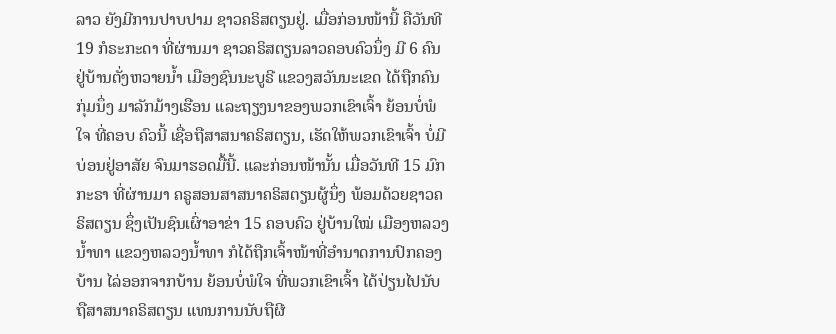ລາວ ຍັງມີການປາບປາມ ຊາວຄຣິສຕຽນຢູ່. ເມື່ອກ່ອນໜ້ານີ້ ຄືວັນທີ 19 ກໍຣະກະດາ ທີ່ຜ່ານມາ ຊາວຄຣິສຕຽນລາວຄອບຄົວນຶ່ງ ມີ 6 ຄົນ ຢູ່ບ້ານຕັ່ງຫວາຍນໍ້າ ເມືອງຊົນນະບູຣີ ແຂວງສວັນນະເຂດ ໄດ້ຖືກຄົນກຸ່ມນຶ່ງ ມາລັກມ້າງເຮືອນ ແລະຖຽງນາຂອງພວກເຂົາເຈົ້າ ຍ້ອນບໍ່ພໍໃຈ ທີ່ຄອບ ຄົວນີ້ ເຊື່ອຖືສາສນາຄຣິສຕຽນ, ເຮັດໃຫ້ພວກເຂົາເຈົ້າ ບໍ່ມີບ່ອນຢູ່ອາສັຍ ຈົນມາຮອດມື້ນີ້. ແລະກ່ອນໜ້ານັ້ນ ເມື່ອວັນທີ 15 ມົກກະຣາ ທີ່ຜ່ານມາ ຄຣູສອນສາສນາຄຣິສຕຽນຜູ້ນຶ່ງ ພ້ອມດ້ວຍຊາວຄຣິສຕຽນ ຊຶ່ງເປັນຊົນເຜົ່າອາຂ່າ 15 ຄອບຄົວ ຢູ່ບ້ານໃໝ່ ເມືອງຫລວງນໍ້າທາ ແຂວງຫລວງນໍ້າທາ ກໍໄດ້ຖືກເຈົ້າໜ້າທີ່ອໍານາດການປົກຄອງບ້ານ ໄລ່ອອກຈາກບ້ານ ຍ້ອນບໍ່ພໍໃຈ ທີ່ພວກເຂົາເຈົ້າ ໄດ້ປ່ຽນໄປນັບຖືສາສນາຄຣິສຕຽນ ແທນການນັບຖືຜີ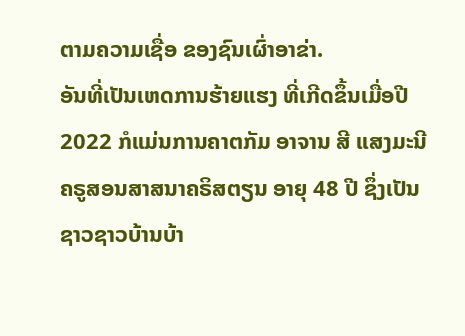ຕາມຄວາມເຊື່ອ ຂອງຊົນເຜົ່າອາຂ່າ.
ອັນທີ່ເປັນເຫດການຮ້າຍແຮງ ທີ່ເກີດຂຶ້ນເມື່ອປີ 2022 ກໍແມ່ນການຄາຕກັມ ອາຈານ ສີ ແສງມະນີ ຄຣູສອນສາສນາຄຣິສຕຽນ ອາຍຸ 48 ປີ ຊຶ່ງເປັນຊາວຊາວບ້ານບ້າ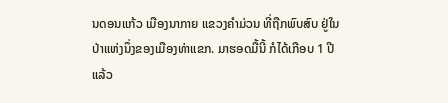ນດອນແກ້ວ ເມືອງນາກາຍ ແຂວງຄໍາມ່ວນ ທີ່ຖືກພົບສົບ ຢູ່ໃນປ່າແຫ່ງນຶ່ງຂອງເມືອງທ່າແຂກ. ມາຮອດມື້ນີ້ ກໍໄດ້ເກືອບ 1 ປີແລ້ວ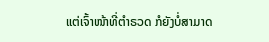ແຕ່ເຈົ້າໜ້າທີ່ຕໍາຣວດ ກໍຍັງບໍ່ສາມາດ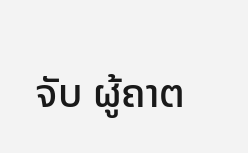ຈັບ ຜູ້ຄາຕ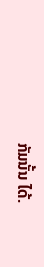ກັມນັ້ນ ໄດ້.